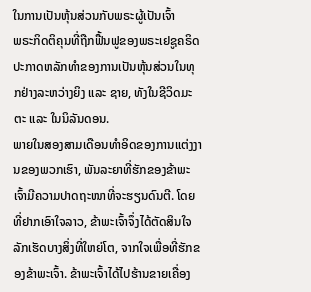ໃນການເປັນຫຸ້ນສ່ວນກັບພຣະຜູ້ເປັນເຈົ້າ
ພຣະກິດຕິຄຸນທີ່ຖືກຟື້ນຟູຂອງພຣະເຢຊູຄຣິດປະກາດຫລັກທຳຂອງການເປັນຫຸ້ນສ່ວນໃນທຸກຢ່າງລະຫວ່າງຍິງ ແລະ ຊາຍ, ທັງໃນຊີວິດມະຕະ ແລະ ໃນນິລັນດອນ.
ພາຍໃນສອງສາມເດືອນທຳອິດຂອງການແຕ່ງງານຂອງພວກເຮົາ, ພັນລະຍາທີ່ຮັກຂອງຂ້າພະເຈົ້າມີຄວາມປາດຖະໜາທີ່ຈະຮຽນດົນຕີ. ໂດຍທີ່ຢາກເອົາໃຈລາວ, ຂ້າພະເຈົ້າຈຶ່ງໄດ້ຕັດສິນໃຈລັກເຮັດບາງສິ່ງທີ່ໃຫຍ່ໂຕ, ຈາກໃຈເພື່ອທີ່ຮັກຂອງຂ້າພະເຈົ້າ. ຂ້າພະເຈົ້າໄດ້ໄປຮ້ານຂາຍເຄື່ອງ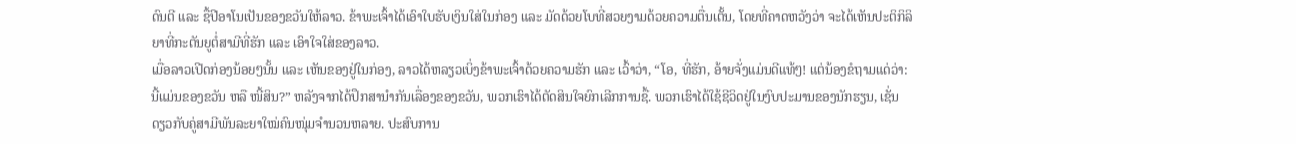ດົນຕີ ແລະ ຊື້ປີອາໂນເປັນຂອງຂວັນໃຫ້ລາວ. ຂ້າພະເຈົ້າໄດ້ເອົາໃບຮັບເງິນໃສ່ໃນກ່ອງ ແລະ ມັດດ້ວຍໂບທີ່ສວຍງາມດ້ວຍຄວາມຕື່ນເຕັ້ນ, ໂດຍທີ່ຄາດຫວັງວ່າ ຈະໄດ້ເຫັນປະຕິກິລິຍາທີ່ກະຕັນຍູຕໍ່ສາມີທີ່ຮັກ ແລະ ເອົາໃຈໃສ່ຂອງລາວ.
ເມື່ອລາວເປີດກ່ອງນ້ອຍໆນັ້ນ ແລະ ເຫັນຂອງຢູ່ໃນກ່ອງ, ລາວໄດ້ຫລຽວເບິ່ງຂ້າພະເຈົ້າດ້ວຍຄວາມຮັກ ແລະ ເວົ້າວ່າ, “ໂອ, ທີ່ຮັກ, ອ້າຍຈັ່ງແມ່ນດີແທ້ໆ! ແຕ່ນ້ອງຂໍຖາມແດ່ວ່າ: ນີ້ແມ່ນຂອງຂວັນ ຫລື ໜີ້ສິນ?” ຫລັງຈາກໄດ້ປຶກສານຳກັນເລື່ອງຂອງຂວັນ, ພວກເຮົາໄດ້ຕັດສິນໃຈຍົກເລີກການຊື້. ພວກເຮົາໄດ້ໃຊ້ຊີວິດຢູ່ໃນງົບປະມານຂອງນັກຮຽນ, ເຊັ່ນດຽວກັບຄູ່ສາມີພັນລະຍາໃໝ່ຄົນໜຸ່ມຈຳນວນຫລາຍ. ປະສົບການ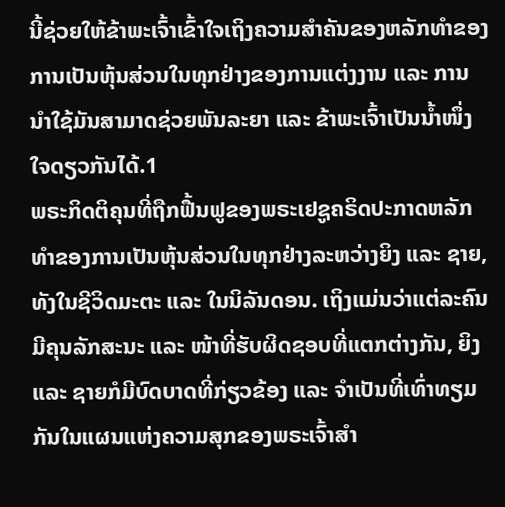ນີ້ຊ່ວຍໃຫ້ຂ້າພະເຈົ້າເຂົ້າໃຈເຖິງຄວາມສຳຄັນຂອງຫລັກທຳຂອງການເປັນຫຸ້ນສ່ວນໃນທຸກຢ່າງຂອງການແຕ່ງງານ ແລະ ການນຳໃຊ້ມັນສາມາດຊ່ວຍພັນລະຍາ ແລະ ຂ້າພະເຈົ້າເປັນນ້ຳໜຶ່ງໃຈດຽວກັນໄດ້.1
ພຣະກິດຕິຄຸນທີ່ຖືກຟື້ນຟູຂອງພຣະເຢຊູຄຣິດປະກາດຫລັກທຳຂອງການເປັນຫຸ້ນສ່ວນໃນທຸກຢ່າງລະຫວ່າງຍິງ ແລະ ຊາຍ, ທັງໃນຊີວິດມະຕະ ແລະ ໃນນິລັນດອນ. ເຖິງແມ່ນວ່າແຕ່ລະຄົນມີຄຸນລັກສະນະ ແລະ ໜ້າທີ່ຮັບຜິດຊອບທີ່ແຕກຕ່າງກັນ, ຍິງ ແລະ ຊາຍກໍມີບົດບາດທີ່ກ່ຽວຂ້ອງ ແລະ ຈຳເປັນທີ່ເທົ່າທຽມກັນໃນແຜນແຫ່ງຄວາມສຸກຂອງພຣະເຈົ້າສຳ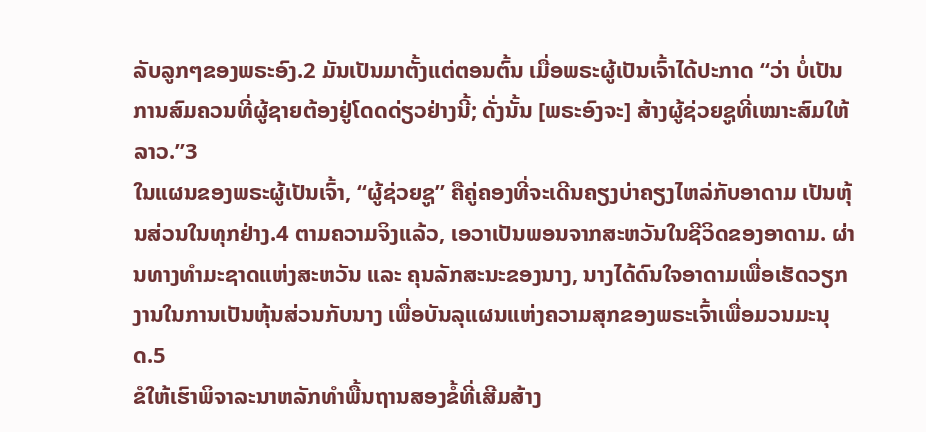ລັບລູກໆຂອງພຣະອົງ.2 ມັນເປັນມາຕັ້ງແຕ່ຕອນຕົ້ນ ເມື່ອພຣະຜູ້ເປັນເຈົ້າໄດ້ປະກາດ “ວ່າ ບໍ່ເປັນການສົມຄວນທີ່ຜູ້ຊາຍຕ້ອງຢູ່ໂດດດ່ຽວຢ່າງນີ້; ດັ່ງນັ້ນ [ພຣະອົງຈະ] ສ້າງຜູ້ຊ່ວຍຊູທີ່ເໝາະສົມໃຫ້ລາວ.”3
ໃນແຜນຂອງພຣະຜູ້ເປັນເຈົ້າ, “ຜູ້ຊ່ວຍຊູ” ຄືຄູ່ຄອງທີ່ຈະເດີນຄຽງບ່າຄຽງໄຫລ່ກັບອາດາມ ເປັນຫຸ້ນສ່ວນໃນທຸກຢ່າງ.4 ຕາມຄວາມຈິງແລ້ວ, ເອວາເປັນພອນຈາກສະຫວັນໃນຊີວິດຂອງອາດາມ. ຜ່ານທາງທຳມະຊາດແຫ່ງສະຫວັນ ແລະ ຄຸນລັກສະນະຂອງນາງ, ນາງໄດ້ດົນໃຈອາດາມເພື່ອເຮັດວຽກງານໃນການເປັນຫຸ້ນສ່ວນກັບນາງ ເພື່ອບັນລຸແຜນແຫ່ງຄວາມສຸກຂອງພຣະເຈົ້າເພື່ອມວນມະນຸດ.5
ຂໍໃຫ້ເຮົາພິຈາລະນາຫລັກທຳພື້ນຖານສອງຂໍ້ທີ່ເສີມສ້າງ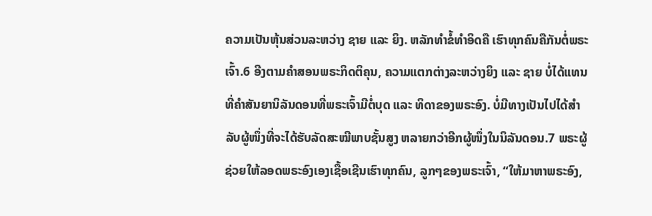ຄວາມເປັນຫຸ້ນສ່ວນລະຫວ່າງ ຊາຍ ແລະ ຍິງ. ຫລັກທຳຂໍ້ທຳອິດຄື ເຮົາທຸກຄົນຄືກັນຕໍ່ພຣະເຈົ້າ.6 ອີງຕາມຄຳສອນພຣະກິດຕິຄຸນ, ຄວາມແຕກຕ່າງລະຫວ່າງຍິງ ແລະ ຊາຍ ບໍ່ໄດ້ແທນທີ່ຄຳສັນຍານິລັນດອນທີ່ພຣະເຈົ້າມີຕໍ່ບຸດ ແລະ ທິດາຂອງພຣະອົງ. ບໍ່ມີທາງເປັນໄປໄດ້ສຳລັບຜູ້ໜຶ່ງທີ່ຈະໄດ້ຮັບລັດສະໝີພາບຊັ້ນສູງ ຫລາຍກວ່າອີກຜູ້ໜຶ່ງໃນນິລັນດອນ.7 ພຣະຜູ້ຊ່ວຍໃຫ້ລອດພຣະອົງເອງເຊື້ອເຊີນເຮົາທຸກຄົນ, ລູກໆຂອງພຣະເຈົ້າ, “ໃຫ້ມາຫາພຣະອົງ,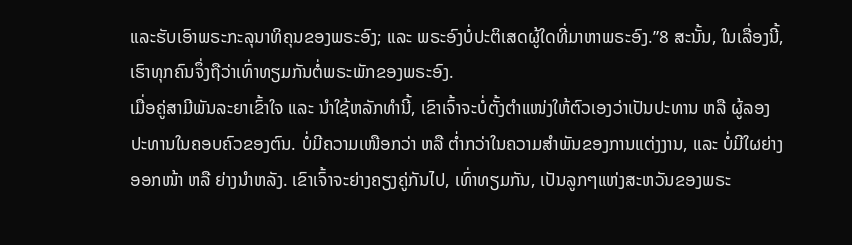ແລະຮັບເອົາພຣະກະລຸນາທິຄຸນຂອງພຣະອົງ; ແລະ ພຣະອົງບໍ່ປະຕິເສດຜູ້ໃດທີ່ມາຫາພຣະອົງ.”8 ສະນັ້ນ, ໃນເລື່ອງນີ້, ເຮົາທຸກຄົນຈຶ່ງຖືວ່າເທົ່າທຽມກັນຕໍ່ພຣະພັກຂອງພຣະອົງ.
ເມື່ອຄູ່ສາມີພັນລະຍາເຂົ້າໃຈ ແລະ ນຳໃຊ້ຫລັກທຳນີ້, ເຂົາເຈົ້າຈະບໍ່ຕັ້ງຕຳແໜ່ງໃຫ້ຕົວເອງວ່າເປັນປະທານ ຫລື ຜູ້ລອງປະທານໃນຄອບຄົວຂອງຕົນ. ບໍ່ມີຄວາມເໜືອກວ່າ ຫລື ຕ່ຳກວ່າໃນຄວາມສຳພັນຂອງການແຕ່ງງານ, ແລະ ບໍ່ມີໃຜຍ່າງອອກໜ້າ ຫລື ຍ່າງນຳຫລັງ. ເຂົາເຈົ້າຈະຍ່າງຄຽງຄູ່ກັນໄປ, ເທົ່າທຽມກັນ, ເປັນລູກໆແຫ່ງສະຫວັນຂອງພຣະ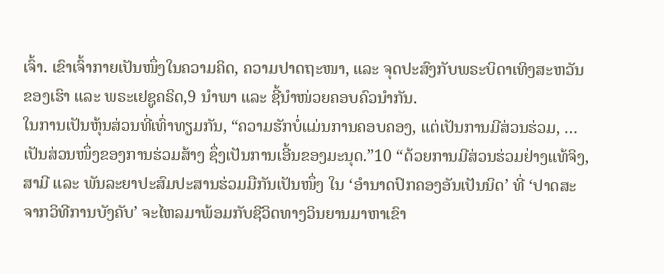ເຈົ້າ. ເຂົາເຈົ້າກາຍເປັນໜຶ່ງໃນຄວາມຄິດ, ຄວາມປາດຖະໜາ, ແລະ ຈຸດປະສົງກັບພຣະບິດາເທິງສະຫວັນຂອງເຮົາ ແລະ ພຣະເຢຊູຄຣິດ,9 ນຳພາ ແລະ ຊີ້ນຳໜ່ວຍຄອບຄົວນຳກັນ.
ໃນການເປັນຫຸ້ນສ່ວນທີ່ເທົ່າທຽມກັນ, “ຄວາມຮັກບໍ່ແມ່ນການຄອບຄອງ, ແຕ່ເປັນການມີສ່ວນຮ່ວມ, … ເປັນສ່ວນໜຶ່ງຂອງການຮ່ວມສ້າງ ຊຶ່ງເປັນການເອີ້ນຂອງມະນຸດ.”10 “ດ້ວຍການມີສ່ວນຮ່ວມຢ່າງແທ້ຈິງ, ສາມີ ແລະ ພັນລະຍາປະສົມປະສານຮ່ວມມືກັນເປັນໜຶ່ງ ໃນ ‘ອຳນາດປົກຄອງອັນເປັນນິດ’ ທີ່ ‘ປາດສະຈາກວິທີການບັງຄັບ’ ຈະໄຫລມາພ້ອມກັບຊີວິດທາງວິນຍານມາຫາເຂົາ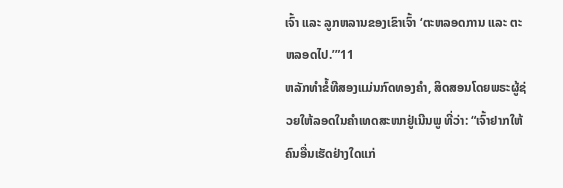ເຈົ້າ ແລະ ລູກຫລານຂອງເຂົາເຈົ້າ ‘ຕະຫລອດການ ແລະ ຕະຫລອດໄປ.’”11
ຫລັກທຳຂໍ້ທີສອງແມ່ນກົດທອງຄຳ, ສິດສອນໂດຍພຣະຜູ້ຊ່ວຍໃຫ້ລອດໃນຄຳເທດສະໜາຢູ່ເນີນພູ ທີ່ວ່າ: “ເຈົ້າຢາກໃຫ້ຄົນອື່ນເຮັດຢ່າງໃດແກ່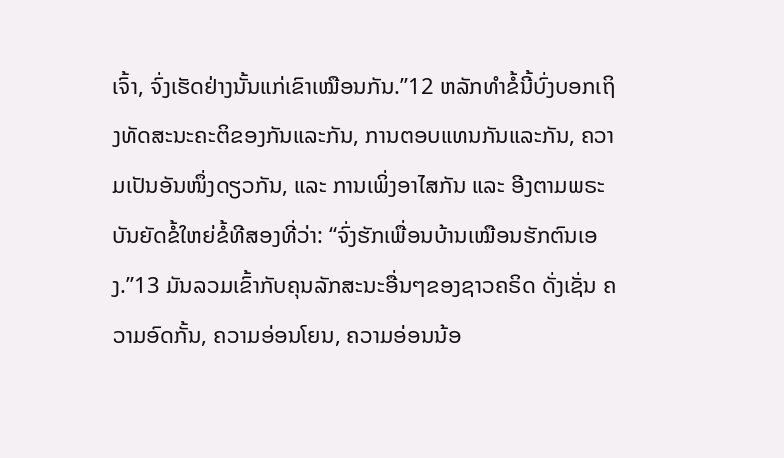ເຈົ້າ, ຈົ່ງເຮັດຢ່າງນັ້ນແກ່ເຂົາເໝືອນກັນ.”12 ຫລັກທຳຂໍ້ນີ້ບົ່ງບອກເຖິງທັດສະນະຄະຕິຂອງກັນແລະກັນ, ການຕອບແທນກັນແລະກັນ, ຄວາມເປັນອັນໜຶ່ງດຽວກັນ, ແລະ ການເພິ່ງອາໄສກັນ ແລະ ອີງຕາມພຣະບັນຍັດຂໍ້ໃຫຍ່ຂໍ້ທີສອງທີ່ວ່າ: “ຈົ່ງຮັກເພື່ອນບ້ານເໝືອນຮັກຕົນເອງ.”13 ມັນລວມເຂົ້າກັບຄຸນລັກສະນະອື່ນໆຂອງຊາວຄຣິດ ດັ່ງເຊັ່ນ ຄວາມອົດກັ້ນ, ຄວາມອ່ອນໂຍນ, ຄວາມອ່ອນນ້ອ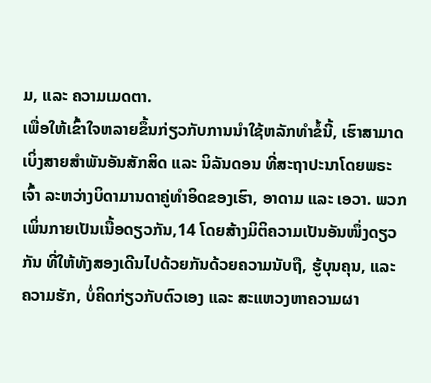ມ, ແລະ ຄວາມເມດຕາ.
ເພື່ອໃຫ້ເຂົ້າໃຈຫລາຍຂຶ້ນກ່ຽວກັບການນຳໃຊ້ຫລັກທຳຂໍ້ນີ້, ເຮົາສາມາດເບິ່ງສາຍສຳພັນອັນສັກສິດ ແລະ ນິລັນດອນ ທີ່ສະຖາປະນາໂດຍພຣະເຈົ້າ ລະຫວ່າງບິດາມານດາຄູ່ທຳອິດຂອງເຮົາ, ອາດາມ ແລະ ເອວາ. ພວກເພິ່ນກາຍເປັນເນື້ອດຽວກັນ,14 ໂດຍສ້າງມິຕິຄວາມເປັນອັນໜຶ່ງດຽວກັນ ທີ່ໃຫ້ທັງສອງເດີນໄປດ້ວຍກັນດ້ວຍຄວາມນັບຖື, ຮູ້ບຸນຄຸນ, ແລະ ຄວາມຮັກ, ບໍ່ຄິດກ່ຽວກັບຕົວເອງ ແລະ ສະແຫວງຫາຄວາມຜາ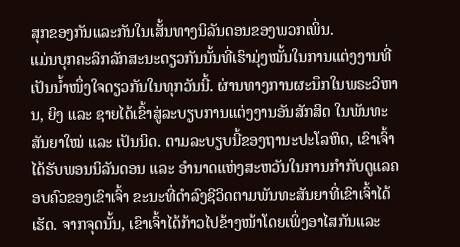ສຸກຂອງກັນແລະກັນໃນເສັ້ນທາງນິລັນດອນຂອງພວກເພິ່ນ.
ແມ່ນບຸກຄະລິກລັກສະນະດຽວກັນນັ້ນທີ່ເຮົາມຸ່ງໝັ້ນໃນການແຕ່ງງານທີ່ເປັນນ້ຳໜຶ່ງໃຈດຽວກັນໃນທຸກວັນນີ້. ຜ່ານທາງການຜະນຶກໃນພຣະວິຫານ, ຍິງ ແລະ ຊາຍໄດ້ເຂົ້າສູ່ລະບຽບການແຕ່ງງານອັນສັກສິດ ໃນພັນທະສັນຍາໃໝ່ ແລະ ເປັນນິດ. ຕາມລະບຽບນີ້ຂອງຖານະປະໂລຫິດ, ເຂົາເຈົ້າໄດ້ຮັບພອນນິລັນດອນ ແລະ ອຳນາດແຫ່ງສະຫວັນໃນການກຳກັບດູແລຄອບຄົວຂອງເຂົາເຈົ້າ ຂະນະທີ່ດຳລົງຊີວິດຕາມພັນທະສັນຍາທີ່ເຂົາເຈົ້າໄດ້ເຮັດ. ຈາກຈຸດນັ້ນ, ເຂົາເຈົ້າໄດ້ກ້າວໄປຂ້າງໜ້າໂດຍເພິ່ງອາໄສກັນແລະ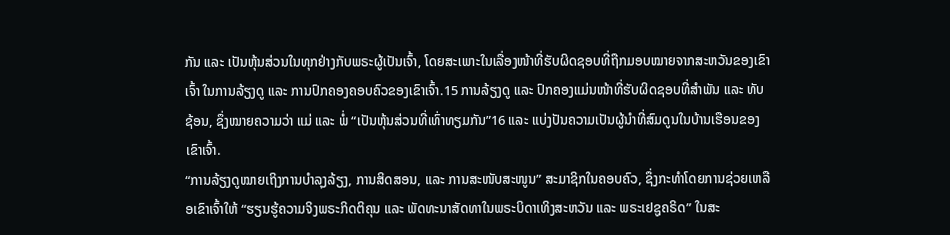ກັນ ແລະ ເປັນຫຸ້ນສ່ວນໃນທຸກຢ່າງກັບພຣະຜູ້ເປັນເຈົ້າ, ໂດຍສະເພາະໃນເລື່ອງໜ້າທີ່ຮັບຜິດຊອບທີ່ຖືກມອບໝາຍຈາກສະຫວັນຂອງເຂົາເຈົ້າ ໃນການລ້ຽງດູ ແລະ ການປົກຄອງຄອບຄົວຂອງເຂົາເຈົ້າ.15 ການລ້ຽງດູ ແລະ ປົກຄອງແມ່ນໜ້າທີ່ຮັບຜິດຊອບທີ່ສຳພັນ ແລະ ທັບຊ້ອນ, ຊຶ່ງໝາຍຄວາມວ່າ ແມ່ ແລະ ພໍ່ “ເປັນຫຸ້ນສ່ວນທີ່ເທົ່າທຽມກັນ”16 ແລະ ແບ່ງປັນຄວາມເປັນຜູ້ນຳທີ່ສົມດູນໃນບ້ານເຮືອນຂອງເຂົາເຈົ້າ.
“ການລ້ຽງດູໝາຍເຖິງການບຳລຸງລ້ຽງ, ການສິດສອນ, ແລະ ການສະໜັບສະໜູນ” ສະມາຊິກໃນຄອບຄົວ, ຊຶ່ງກະທຳໂດຍການຊ່ວຍເຫລືອເຂົາເຈົ້າໃຫ້ “ຮຽນຮູ້ຄວາມຈິງພຣະກິດຕິຄຸນ ແລະ ພັດທະນາສັດທາໃນພຣະບິດາເທິງສະຫວັນ ແລະ ພຣະເຢຊູຄຣິດ” ໃນສະ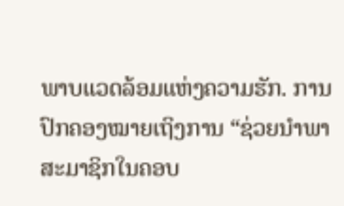ພາບແວດລ້ອມແຫ່ງຄວາມຮັກ. ການປົກຄອງໝາຍເຖິງການ “ຊ່ວຍນຳພາສະມາຊິກໃນຄອບ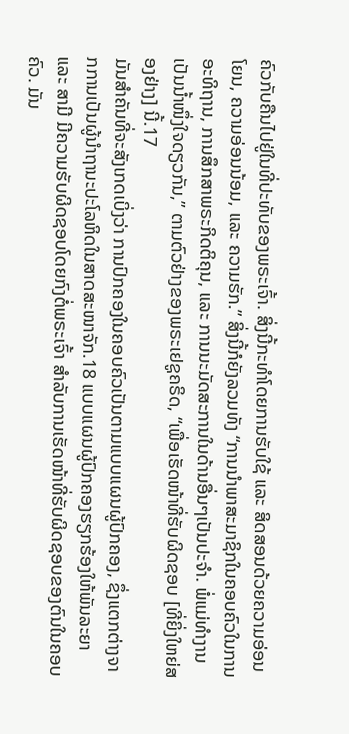ຄົວກັບຄືນໄປຢູ່ໃນທີ່ປະທັບຂອງພຣະເຈົ້າ. ສິ່ງນີ້ກະທຳໂດຍການຮັບໃຊ້ ແລະ ສິດສອນດ້ວຍຄວາມອ່ອນໂຍນ, ຄວາມອ່ອນນ້ອມ, ແລະ ຄວາມຮັກ.” ສິ່ງນີ້ກໍຍັງລວມທັງ “ການນຳພາສະມາຊິກໃນຄອບຄົວໃນການອະທິຖານ, ການສຶກສາພຣະກິດຕິຄຸນ, ແລະ ການນະມັດສະການໃນດ້ານອື່ນໆເປັນປະຈຳ. ພໍ່ແມ່ທຳງານເປັນນ້ຳໜຶ່ງໃຈດຽວກັນ,” ຕາມຕົວຢ່າງຂອງພຣະເຢຊູຄຣິດ, “ເພື່ອເຮັດໜ້າທີ່ຮັບຜິດຊອບ [ທີ່ຍິ່ງໃຫຍ່ສອງຢ່າງ] ນີ້.17
ມັນສຳຄັນທີ່ຈະສັງເກດເບິ່ງວ່າ ການປົກຄອງໃນຄອບຄົວເປັນຕາມແບບແຜນຜູ້ປົກຄອງ, ຊຶ່ງແຕກຕ່າງຈາກການເປັນຜູ້ນຳຖານະປະໂລຫິດໃນສາດສະໜາຈັກ.18 ແບບແຜນຜູ້ປົກຄອງຮຽກຮ້ອງໃຫ້ພັນລະຍາ ແລະ ສາມີ ມີຄວາມຮັບຜິດຊອບໂດຍກົງຕໍ່ພຣະເຈົ້າ ສຳລັບການເຮັດໜ້າທີ່ຮັບຜິດຊອບຂອງຕົນໃນຄອບຄົວ. ມັນ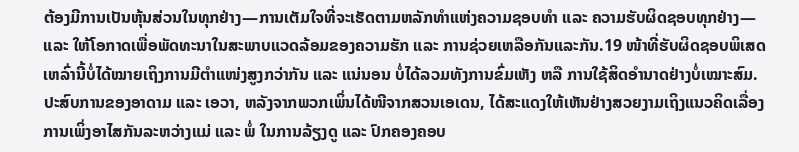ຕ້ອງມີການເປັນຫຸ້ນສ່ວນໃນທຸກຢ່າງ—ການເຕັມໃຈທີ່ຈະເຮັດຕາມຫລັກທຳແຫ່ງຄວາມຊອບທຳ ແລະ ຄວາມຮັບຜິດຊອບທຸກຢ່າງ—ແລະ ໃຫ້ໂອກາດເພື່ອພັດທະນາໃນສະພາບແວດລ້ອມຂອງຄວາມຮັກ ແລະ ການຊ່ວຍເຫລືອກັນແລະກັນ.19 ໜ້າທີ່ຮັບຜິດຊອບພິເສດເຫລົ່ານີ້ບໍ່ໄດ້ໝາຍເຖິງການມີຕຳແໜ່ງສູງກວ່າກັນ ແລະ ແນ່ນອນ ບໍ່ໄດ້ລວມທັງການຂົ່ມເຫັງ ຫລື ການໃຊ້ສິດອຳນາດຢ່າງບໍ່ເໝາະສົມ.
ປະສົບການຂອງອາດາມ ແລະ ເອວາ, ຫລັງຈາກພວກເພິ່ນໄດ້ໜີຈາກສວນເອເດນ, ໄດ້ສະແດງໃຫ້ເຫັນຢ່າງສວຍງາມເຖິງແນວຄິດເລື່ອງການເພິ່ງອາໄສກັນລະຫວ່າງແມ່ ແລະ ພໍ່ ໃນການລ້ຽງດູ ແລະ ປົກຄອງຄອບ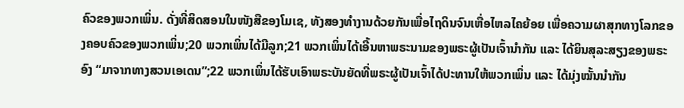ຄົວຂອງພວກເພິ່ນ. ດັ່ງທີ່ສິດສອນໃນໜັງສືຂອງໂມເຊ, ທັງສອງທຳງານດ້ວຍກັນເພື່ອໄຖດິນຈົນເຫື່ອໄຫລໄຄຍ້ອຍ ເພື່ອຄວາມຜາສຸກທາງໂລກຂອງຄອບຄົວຂອງພວກເພິ່ນ;20 ພວກເພິ່ນໄດ້ມີລູກ;21 ພວກເພິ່ນໄດ້ເອີ້ນຫາພຣະນາມຂອງພຣະຜູ້ເປັນເຈົ້ານຳກັນ ແລະ ໄດ້ຍິນສຸລະສຽງຂອງພຣະອົງ “ມາຈາກທາງສວນເອເດນ”;22 ພວກເພິ່ນໄດ້ຮັບເອົາພຣະບັນຍັດທີ່ພຣະຜູ້ເປັນເຈົ້າໄດ້ປະທານໃຫ້ພວກເພິ່ນ ແລະ ໄດ້ມຸ່ງໝັ້ນນຳກັນ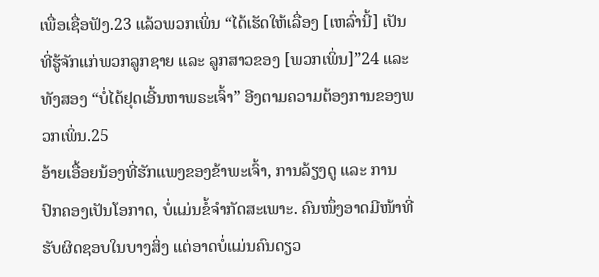ເພື່ອເຊື່ອຟັງ.23 ແລ້ວພວກເພິ່ນ “ໄດ້ເຮັດໃຫ້ເລື່ອງ [ເຫລົ່ານີ້] ເປັນທີ່ຮູ້ຈັກແກ່ພວກລູກຊາຍ ແລະ ລູກສາວຂອງ [ພວກເພິ່ນ]”24 ແລະ ທັງສອງ “ບໍ່ໄດ້ຢຸດເອີ້ນຫາພຣະເຈົ້າ” ອີງຕາມຄວາມຕ້ອງການຂອງພວກເພິ່ນ.25
ອ້າຍເອື້ອຍນ້ອງທີ່ຮັກແພງຂອງຂ້າພະເຈົ້າ, ການລ້ຽງດູ ແລະ ການປົກຄອງເປັນໂອກາດ, ບໍ່ແມ່ນຂໍ້ຈຳກັດສະເພາະ. ຄົນໜຶ່ງອາດມີໜ້າທີ່ຮັບຜິດຊອບໃນບາງສິ່ງ ແຕ່ອາດບໍ່ແມ່ນຄົນດຽວ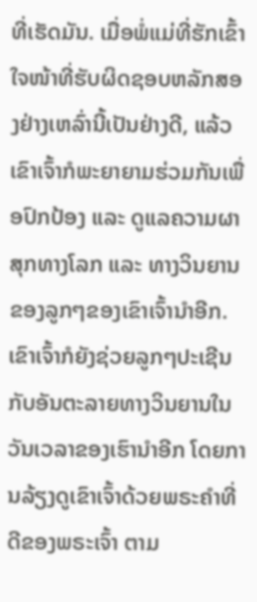ທີ່ເຮັດມັນ. ເມື່ອພໍ່ແມ່ທີ່ຮັກເຂົ້າໃຈໜ້າທີ່ຮັບຜິດຊອບຫລັກສອງຢ່າງເຫລົ່ານີ້ເປັນຢ່າງດີ, ແລ້ວເຂົາເຈົ້າກໍພະຍາຍາມຮ່ວມກັນເພື່ອປົກປ້ອງ ແລະ ດູແລຄວາມຜາສຸກທາງໂລກ ແລະ ທາງວິນຍານຂອງລູກໆຂອງເຂົາເຈົ້ານຳອີກ. ເຂົາເຈົ້າກໍຍັງຊ່ວຍລູກໆປະເຊີນກັບອັນຕະລາຍທາງວິນຍານໃນວັນເວລາຂອງເຮົານຳອີກ ໂດຍການລ້ຽງດູເຂົາເຈົ້າດ້ວຍພຣະຄຳທີ່ດີຂອງພຣະເຈົ້າ ຕາມ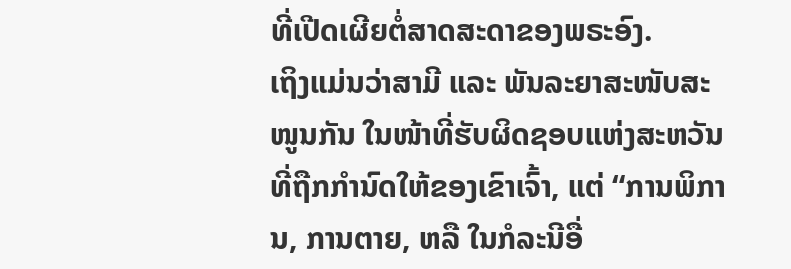ທີ່ເປີດເຜີຍຕໍ່ສາດສະດາຂອງພຣະອົງ.
ເຖິງແມ່ນວ່າສາມີ ແລະ ພັນລະຍາສະໜັບສະໜູນກັນ ໃນໜ້າທີ່ຮັບຜິດຊອບແຫ່ງສະຫວັນທີ່ຖືກກຳນົດໃຫ້ຂອງເຂົາເຈົ້າ, ແຕ່ “ການພິການ, ການຕາຍ, ຫລື ໃນກໍລະນີອື່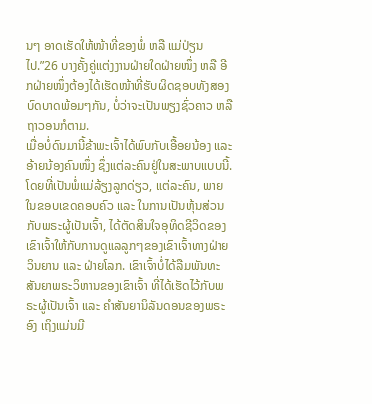ນໆ ອາດເຮັດໃຫ້ໜ້າທີ່ຂອງພໍ່ ຫລື ແມ່ປ່ຽນໄປ.”26 ບາງຄັ້ງຄູ່ແຕ່ງງານຝ່າຍໃດຝ່າຍໜຶ່ງ ຫລື ອີກຝ່າຍໜຶ່ງຕ້ອງໄດ້ເຮັດໜ້າທີ່ຮັບຜິດຊອບທັງສອງບົດບາດພ້ອມໆກັນ, ບໍ່ວ່າຈະເປັນພຽງຊົ່ວຄາວ ຫລື ຖາວອນກໍຕາມ.
ເມື່ອບໍ່ດົນມານີ້ຂ້າພະເຈົ້າໄດ້ພົບກັບເອື້ອຍນ້ອງ ແລະ ອ້າຍນ້ອງຄົນໜຶ່ງ ຊຶ່ງແຕ່ລະຄົນຢູ່ໃນສະພາບແບບນີ້. ໂດຍທີ່ເປັນພໍ່ແມ່ລ້ຽງລູກດ່ຽວ, ແຕ່ລະຄົນ, ພາຍໃນຂອບເຂດຄອບຄົວ ແລະ ໃນການເປັນຫຸ້ນສ່ວນກັບພຣະຜູ້ເປັນເຈົ້າ, ໄດ້ຕັດສິນໃຈອຸທິດຊີວິດຂອງເຂົາເຈົ້າໃຫ້ກັບການດູແລລູກໆຂອງເຂົາເຈົ້າທາງຝ່າຍວິນຍານ ແລະ ຝ່າຍໂລກ. ເຂົາເຈົ້າບໍ່ໄດ້ລືມພັນທະສັນຍາພຣະວິຫານຂອງເຂົາເຈົ້າ ທີ່ໄດ້ເຮັດໄວ້ກັບພຣະຜູ້ເປັນເຈົ້າ ແລະ ຄຳສັນຍານິລັນດອນຂອງພຣະອົງ ເຖິງແມ່ນມີ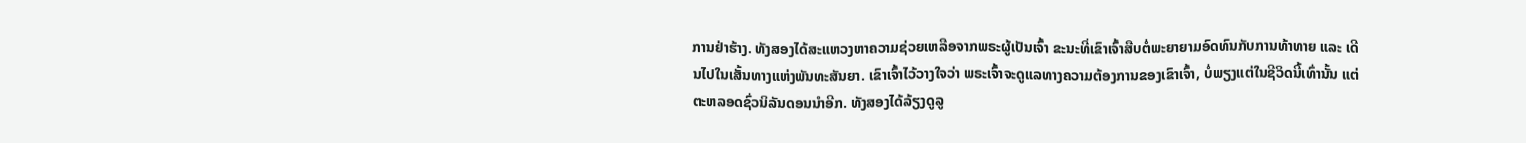ການຢ່າຮ້າງ. ທັງສອງໄດ້ສະແຫວງຫາຄວາມຊ່ວຍເຫລືອຈາກພຣະຜູ້ເປັນເຈົ້າ ຂະນະທີ່ເຂົາເຈົ້າສືບຕໍ່ພະຍາຍາມອົດທົນກັບການທ້າທາຍ ແລະ ເດີນໄປໃນເສັ້ນທາງແຫ່ງພັນທະສັນຍາ. ເຂົາເຈົ້າໄວ້ວາງໃຈວ່າ ພຣະເຈົ້າຈະດູແລທາງຄວາມຕ້ອງການຂອງເຂົາເຈົ້າ, ບໍ່ພຽງແຕ່ໃນຊີວິດນີ້ເທົ່ານັ້ນ ແຕ່ຕະຫລອດຊົ່ວນິລັນດອນນຳອີກ. ທັງສອງໄດ້ລ້ຽງດູລູ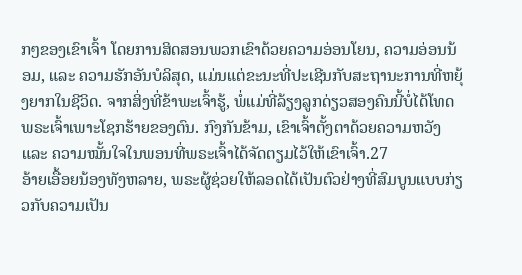ກໆຂອງເຂົາເຈົ້າ ໂດຍການສິດສອນພວກເຂົາດ້ວຍຄວາມອ່ອນໂຍນ, ຄວາມອ່ອນນ້ອມ, ແລະ ຄວາມຮັກອັນບໍລິສຸດ, ແມ່ນແຕ່ຂະນະທີ່ປະເຊີນກັບສະຖານະການທີ່ຫຍຸ້ງຍາກໃນຊີວິດ. ຈາກສິ່ງທີ່ຂ້າພະເຈົ້າຮູ້, ພໍ່ແມ່ທີ່ລ້ຽງລູກດ່ຽວສອງຄົນນີ້ບໍ່ໄດ້ໂທດພຣະເຈົ້າເພາະໂຊກຮ້າຍຂອງຕົນ. ກົງກັນຂ້າມ, ເຂົາເຈົ້າຕັ້ງຕາດ້ວຍຄວາມຫວັງ ແລະ ຄວາມໝັ້ນໃຈໃນພອນທີ່ພຣະເຈົ້າໄດ້ຈັດຕຽມໄວ້ໃຫ້ເຂົາເຈົ້າ.27
ອ້າຍເອື້ອຍນ້ອງທັງຫລາຍ, ພຣະຜູ້ຊ່ວຍໃຫ້ລອດໄດ້ເປັນຕົວຢ່າງທີ່ສົມບູນແບບກ່ຽວກັບຄວາມເປັນ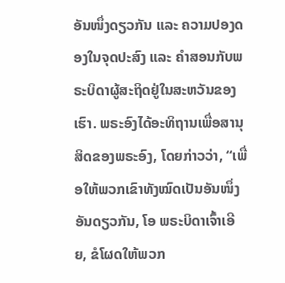ອັນໜຶ່ງດຽວກັນ ແລະ ຄວາມປອງດອງໃນຈຸດປະສົງ ແລະ ຄຳສອນກັບພຣະບິດາຜູ້ສະຖິດຢູ່ໃນສະຫວັນຂອງເຮົາ. ພຣະອົງໄດ້ອະທິຖານເພື່ອສານຸສິດຂອງພຣະອົງ, ໂດຍກ່າວວ່າ, “ເພື່ອໃຫ້ພວກເຂົາທັງໝົດເປັນອັນໜຶ່ງອັນດຽວກັນ, ໂອ ພຣະບິດາເຈົ້າເອີຍ, ຂໍໂຜດໃຫ້ພວກ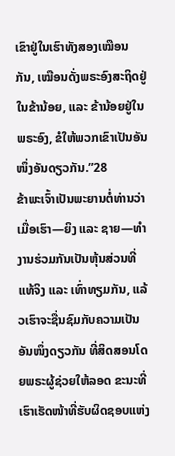ເຂົາຢູ່ໃນເຮົາທັງສອງເໝືອນກັນ, ເໝືອນດັ່ງພຣະອົງສະຖິດຢູ່ໃນຂ້ານ້ອຍ, ແລະ ຂ້ານ້ອຍຢູ່ໃນພຣະອົງ, ຂໍໃຫ້ພວກເຂົາເປັນອັນໜຶ່ງອັນດຽວກັນ.”28
ຂ້າພະເຈົ້າເປັນພະຍານຕໍ່ທ່ານວ່າ ເມື່ອເຮົາ—ຍິງ ແລະ ຊາຍ—ທຳງານຮ່ວມກັນເປັນຫຸ້ນສ່ວນທີ່ແທ້ຈິງ ແລະ ເທົ່າທຽມກັນ, ແລ້ວເຮົາຈະຊື່ນຊົມກັບຄວາມເປັນອັນໜຶ່ງດຽວກັນ ທີ່ສິດສອນໂດຍພຣະຜູ້ຊ່ວຍໃຫ້ລອດ ຂະນະທີ່ເຮົາເຮັດໜ້າທີ່ຮັບຜິດຊອບແຫ່ງ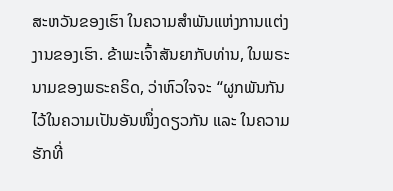ສະຫວັນຂອງເຮົາ ໃນຄວາມສຳພັນແຫ່ງການແຕ່ງງານຂອງເຮົາ. ຂ້າພະເຈົ້າສັນຍາກັບທ່ານ, ໃນພຣະນາມຂອງພຣະຄຣິດ, ວ່າຫົວໃຈຈະ “ຜູກພັນກັນໄວ້ໃນຄວາມເປັນອັນໜຶ່ງດຽວກັນ ແລະ ໃນຄວາມຮັກທີ່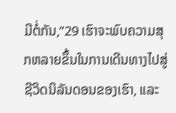ມີຕໍ່ກັນ,”29 ເຮົາຈະພົບຄວາມສຸກຫລາຍຂຶ້ນໃນການເດີນທາງໄປສູ່ຊີວິດນິລັນດອນຂອງເຮົາ, ແລະ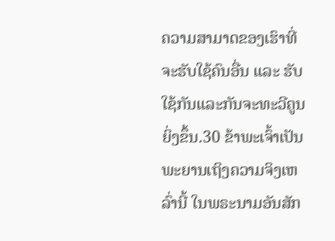ຄວາມສາມາດຂອງເຮົາທີ່ຈະຮັບໃຊ້ຄົນອື່ນ ແລະ ຮັບໃຊ້ກັນແລະກັນຈະທະວີຄູນຍິ່ງຂຶ້ນ.30 ຂ້າພະເຈົ້າເປັນພະຍານເຖິງຄວາມຈິງເຫລົ່ານີ້ ໃນພຣະນາມອັນສັກ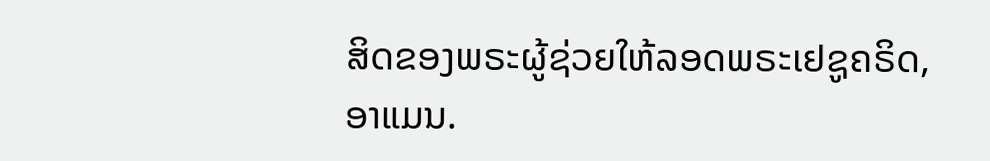ສິດຂອງພຣະຜູ້ຊ່ວຍໃຫ້ລອດພຣະເຢຊູຄຣິດ, ອາແມນ.